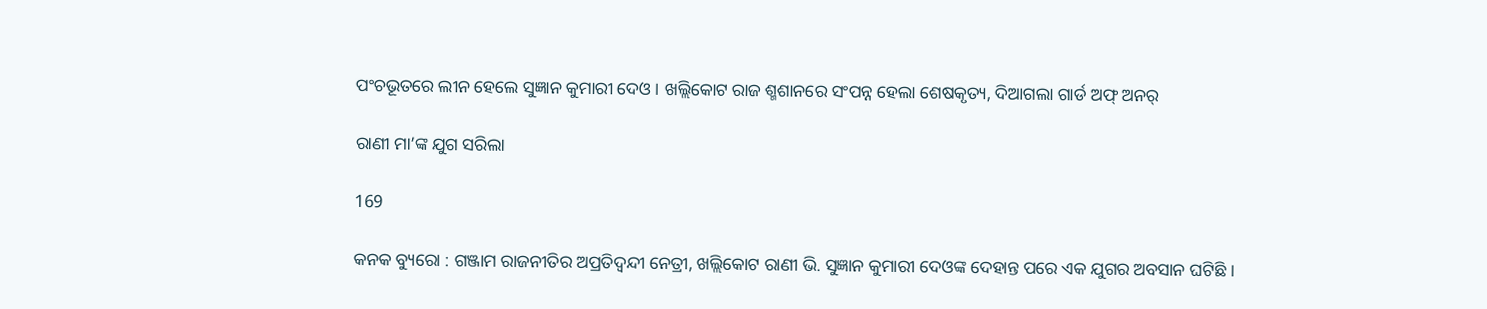ପଂଚଭୂତରେ ଲୀନ ହେଲେ ସୁଜ୍ଞାନ କୁମାରୀ ଦେଓ । ଖଲ୍ଲିକୋଟ ରାଜ ଶ୍ମଶାନରେ ସଂପନ୍ନ ହେଲା ଶେଷକୃତ୍ୟ, ଦିଆଗଲା ଗାର୍ଡ ଅଫ୍ ଅନର୍

ରାଣୀ ମା’ଙ୍କ ଯୁଗ ସରିଲା

169

କନକ ବ୍ୟୁରୋ : ଗଞ୍ଜାମ ରାଜନୀତିର ଅପ୍ରତିଦ୍ୱନ୍ଦୀ ନେତ୍ରୀ, ଖଲ୍ଲିକୋଟ ରାଣୀ ଭି. ସୁଜ୍ଞାନ କୁମାରୀ ଦେଓଙ୍କ ଦେହାନ୍ତ ପରେ ଏକ ଯୁଗର ଅବସାନ ଘଟିଛି ।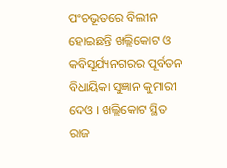ପଂଚଭୂତରେ ବିଲୀନ ହୋଇଛନ୍ତି ଖଲ୍ଲିକୋଟ ଓ କବିସୂର୍ଯ୍ୟନଗରର ପୂର୍ବତନ ବିଧାୟିକା ସୁଜ୍ଞାନ କୁମାରୀ ଦେଓ । ଖଲ୍ଲିକୋଟ ସ୍ଥିତ ରାଜ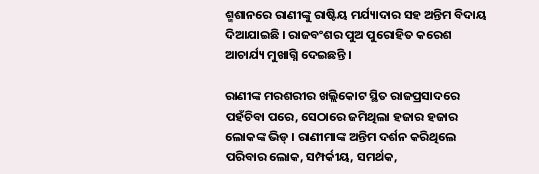ଶ୍ମଶାନରେ ରାଣୀଙ୍କୁ ରାଷ୍ଟିୟ ମର୍ଯ୍ୟାଦାର ସହ ଅନ୍ତିମ ବିଦାୟ ଦିଆଯାଇଛି । ରାଜବଂଶର ପୁଅ ପୁରୋହିତ କରେଶ ଆଚାର୍ଯ୍ୟ ମୁଖାଗ୍ନି ଦେଇଛନ୍ତି ।

ରାଣୀଙ୍କ ମରଶରୀର ଖଲ୍ଲିକୋଟ ସ୍ଥିତ ରାଜପ୍ରସାଦରେ ପହଁଚିବା ପରେ, ସେଠାରେ ଜମିଥିଲା ହଜାର ହଜାର ଲୋକଙ୍କ ଭିଡ୍ । ରାଣୀମାଙ୍କ ଅନ୍ତିମ ଦର୍ଶନ କରିଥିଲେ ପରିବାର ଲୋକ, ସମ୍ପର୍କୀୟ, ସମର୍ଥକ,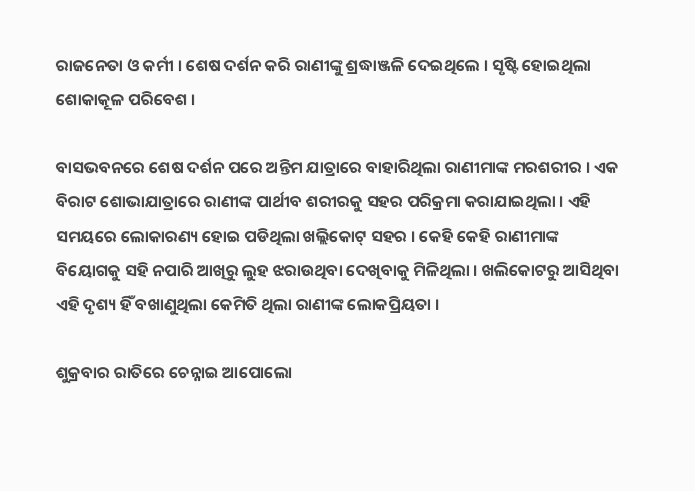ରାଜନେତା ଓ କର୍ମୀ । ଶେଷ ଦର୍ଶନ କରି ରାଣୀଙ୍କୁ ଶ୍ରଦ୍ଧାଞ୍ଜଳି ଦେଇଥିଲେ । ସୃଷ୍ଟି ହୋଇଥିଲା ଶୋକାକୂଳ ପରିବେଶ ।

ବାସଭବନରେ ଶେଷ ଦର୍ଶନ ପରେ ଅନ୍ତିମ ଯାତ୍ରାରେ ବାହାରିଥିଲା ରାଣୀମାଙ୍କ ମରଶରୀର । ଏକ ବିରାଟ ଶୋଭାଯାତ୍ରାରେ ରାଣୀଙ୍କ ପାର୍ଥୀବ ଶରୀରକୁ ସହର ପରିକ୍ରମା କରାଯାଇଥିଲା । ଏହି ସମୟରେ ଲୋକାରଣ୍ୟ ହୋଇ ପଡିଥିଲା ଖଲ୍ଲିକୋଟ୍ ସହର । କେହି କେହି ରାଣୀମାଙ୍କ ବିୟୋଗକୁ ସହି ନପାରି ଆଖିରୁ ଲୁହ ଝରାଉଥିବା ଦେଖିବାକୁ ମିଳିଥିଲା । ଖଲିକୋଟରୁ ଆସିଥିବା ଏହି ଦୃଶ୍ୟ ହିଁ ବଖାଣୁଥିଲା କେମିତି ଥିଲା ରାଣୀଙ୍କ ଲୋକପ୍ରିୟତା ।

ଶୁକ୍ରବାର ରାତିରେ ଚେନ୍ନାଇ ଆପୋଲୋ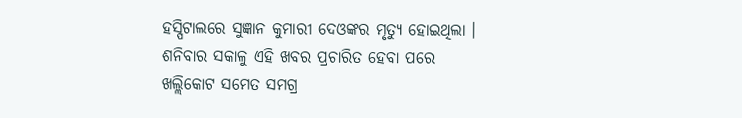ହସ୍ପିଟାଲରେ ସୁଜ୍ଞାନ କୁମାରୀ ଦେଓଙ୍କର ମୃତ୍ୟୁ ହୋଇଥିଲା । ଶନିବାର ସକାଳୁ ଏହି ଖବର ପ୍ରଚାରିତ ହେବା ପରେ ଖଲ୍ଲିକୋଟ ସମେତ ସମଗ୍ର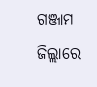ଗଞ୍ଜାମ ଜିଲ୍ଲାରେ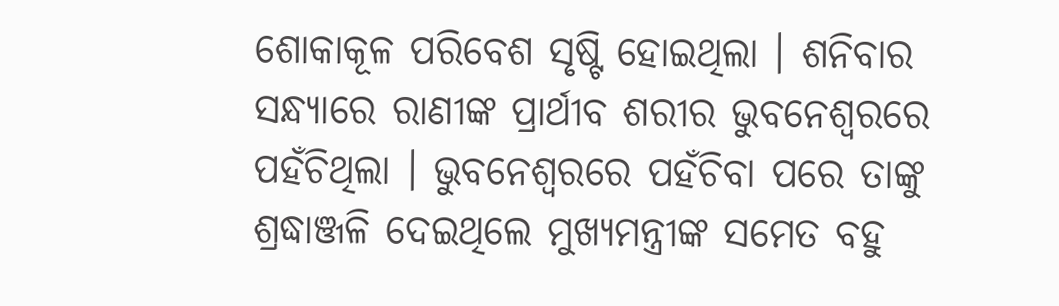ଶୋକାକୂଳ ପରିବେଶ ସୃଷ୍ଟି ହୋଇଥିଲା । ଶନିବାର ସନ୍ଧ୍ୟାରେ ରାଣୀଙ୍କ ପ୍ରାର୍ଥୀବ ଶରୀର ଭୁବନେଶ୍ୱରରେ ପହଁଚିଥିଲା । ଭୁବନେଶ୍ୱରରେ ପହଁଚିବା ପରେ ତାଙ୍କୁ ଶ୍ରଦ୍ଧାଞ୍ଜଳି ଦେଇଥିଲେ ମୁଖ୍ୟମନ୍ତ୍ରୀଙ୍କ ସମେତ ବହୁ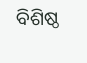ବିଶିଷ୍ଠ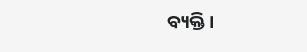ବ୍ୟକ୍ତି ।